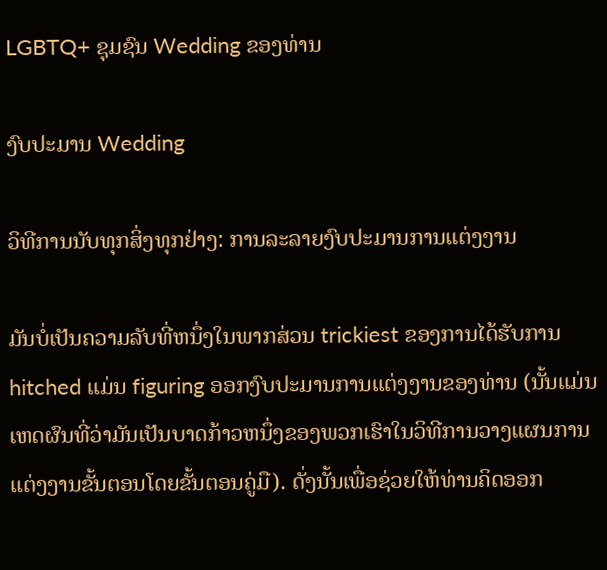LGBTQ+ ຊຸມຊົນ Wedding ຂອງທ່ານ

ງົບປະມານ Wedding

ວິທີການນັບທຸກສິ່ງທຸກຢ່າງ: ການລະລາຍງົບປະມານການແຕ່ງງານ

ມັນບໍ່ເປັນຄວາມລັບທີ່ຫນຶ່ງໃນພາກສ່ວນ trickiest ຂອງການໄດ້ຮັບການ hitched ແມ່ນ figuring ອອກງົບປະມານການແຕ່ງງານຂອງທ່ານ (ນັ້ນແມ່ນເຫດຜົນທີ່ວ່າມັນເປັນບາດກ້າວຫນຶ່ງຂອງພວກເຮົາໃນວິທີການວາງແຜນການແຕ່ງງານຂັ້ນຕອນໂດຍຂັ້ນຕອນຄູ່ມື). ດັ່ງນັ້ນເພື່ອຊ່ວຍໃຫ້ທ່ານຄິດອອກ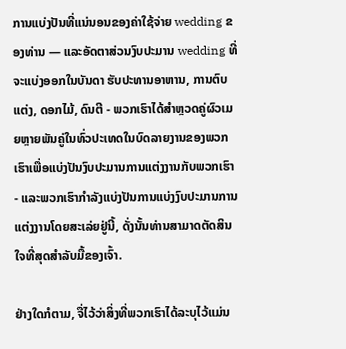ການແບ່ງປັນທີ່ແນ່ນອນຂອງຄ່າໃຊ້ຈ່າຍ wedding ຂອງທ່ານ — ແລະອັດຕາສ່ວນງົບປະມານ wedding ທີ່ຈະແບ່ງອອກໃນບັນດາ ຮັບປະທານອາຫານ, ການຕົບແຕ່ງ, ດອກໄມ້, ດົນຕີ - ພວກເຮົາໄດ້ສໍາຫຼວດຄູ່ຜົວເມຍຫຼາຍພັນຄູ່ໃນທົ່ວປະເທດໃນບົດລາຍງານຂອງພວກເຮົາເພື່ອແບ່ງປັນງົບປະມານການແຕ່ງງານກັບພວກເຮົາ - ແລະພວກເຮົາກໍາລັງແບ່ງປັນການແບ່ງງົບປະມານການແຕ່ງງານໂດຍສະເລ່ຍຢູ່ນີ້, ດັ່ງນັ້ນທ່ານສາມາດຕັດສິນໃຈທີ່ສຸດສໍາລັບມື້ຂອງເຈົ້າ.

ຢ່າງໃດກໍຕາມ, ຈື່ໄວ້ວ່າສິ່ງທີ່ພວກເຮົາໄດ້ລະບຸໄວ້ແມ່ນ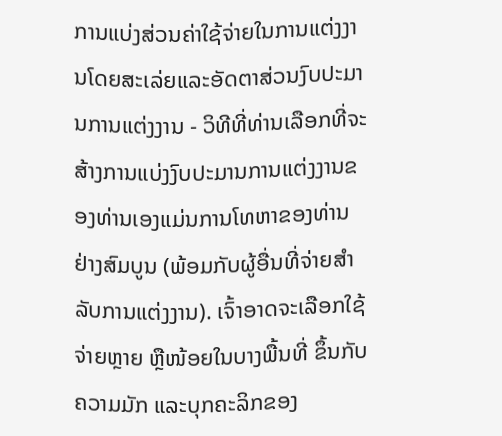ການແບ່ງສ່ວນຄ່າໃຊ້ຈ່າຍໃນການແຕ່ງງານໂດຍສະເລ່ຍແລະອັດຕາສ່ວນງົບປະມານການແຕ່ງງານ - ວິທີທີ່ທ່ານເລືອກທີ່ຈະສ້າງການແບ່ງງົບປະມານການແຕ່ງງານຂອງທ່ານເອງແມ່ນການໂທຫາຂອງທ່ານຢ່າງສົມບູນ (ພ້ອມກັບຜູ້ອື່ນທີ່ຈ່າຍສໍາລັບການແຕ່ງງານ). ເຈົ້າອາດຈະເລືອກໃຊ້ຈ່າຍຫຼາຍ ຫຼືໜ້ອຍໃນບາງພື້ນທີ່ ຂຶ້ນກັບຄວາມມັກ ແລະບຸກຄະລິກຂອງ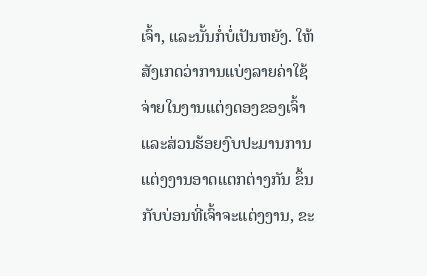ເຈົ້າ, ແລະນັ້ນກໍ່ບໍ່ເປັນຫຍັງ. ໃຫ້ສັງເກດວ່າການແບ່ງລາຍຄ່າໃຊ້ຈ່າຍໃນງານແຕ່ງດອງຂອງເຈົ້າ ແລະສ່ວນຮ້ອຍງົບປະມານການແຕ່ງງານອາດແຕກຕ່າງກັນ ຂຶ້ນກັບບ່ອນທີ່ເຈົ້າຈະແຕ່ງງານ, ຂະ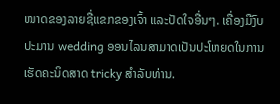ໜາດຂອງລາຍຊື່ແຂກຂອງເຈົ້າ ແລະປັດໃຈອື່ນໆ. ເຄື່ອງມືງົບປະມານ wedding ອອນໄລນສາມາດເປັນປະໂຫຍດໃນການເຮັດຄະນິດສາດ tricky ສໍາລັບທ່ານ.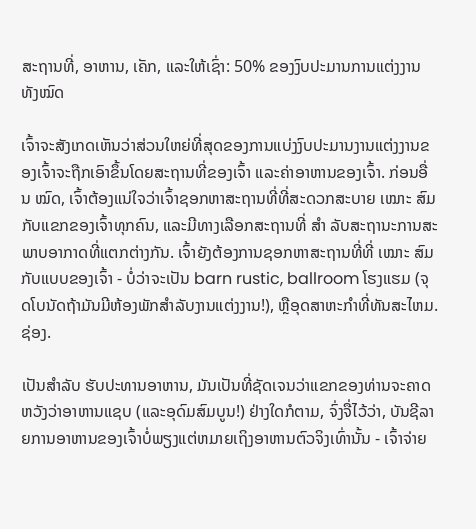ສະຖານທີ່, ອາຫານ, ເຄັກ, ແລະໃຫ້ເຊົ່າ: 50% ຂອງງົບປະມານການແຕ່ງງານທັງໝົດ

ເຈົ້າຈະສັງເກດເຫັນວ່າສ່ວນໃຫຍ່ທີ່ສຸດຂອງການແບ່ງງົບປະມານງານແຕ່ງງານຂອງເຈົ້າຈະຖືກເອົາຂຶ້ນໂດຍສະຖານທີ່ຂອງເຈົ້າ ແລະຄ່າອາຫານຂອງເຈົ້າ. ກ່ອນອື່ນ ໝົດ, ເຈົ້າຕ້ອງແນ່ໃຈວ່າເຈົ້າຊອກຫາສະຖານທີ່ທີ່ສະດວກສະບາຍ ເໝາະ ສົມກັບແຂກຂອງເຈົ້າທຸກຄົນ, ແລະມີທາງເລືອກສະຖານທີ່ ສຳ ລັບສະຖານະການສະພາບອາກາດທີ່ແຕກຕ່າງກັນ. ເຈົ້າຍັງຕ້ອງການຊອກຫາສະຖານທີ່ທີ່ ເໝາະ ສົມກັບແບບຂອງເຈົ້າ - ບໍ່ວ່າຈະເປັນ barn rustic, ballroom ໂຮງແຮມ (ຈຸດໂບນັດຖ້າມັນມີຫ້ອງພັກສໍາລັບງານແຕ່ງງານ!), ຫຼືອຸດສາຫະກໍາທີ່ທັນສະໄຫມ. ຊ່ອງ.

ເປັນສໍາລັບ ຮັບປະທານອາຫານ, ມັນເປັນທີ່ຊັດເຈນວ່າແຂກຂອງທ່ານຈະຄາດຫວັງວ່າອາຫານແຊບ (ແລະອຸດົມສົມບູນ!) ຢ່າງໃດກໍຕາມ, ຈົ່ງຈື່ໄວ້ວ່າ, ບັນຊີລາຍການອາຫານຂອງເຈົ້າບໍ່ພຽງແຕ່ຫມາຍເຖິງອາຫານຕົວຈິງເທົ່ານັ້ນ - ເຈົ້າຈ່າຍ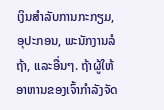ເງິນສໍາລັບການກະກຽມ, ອຸປະກອນ, ພະນັກງານລໍຖ້າ, ແລະອື່ນໆ. ຖ້າຜູ້ໃຫ້ອາຫານຂອງເຈົ້າກໍາລັງຈັດ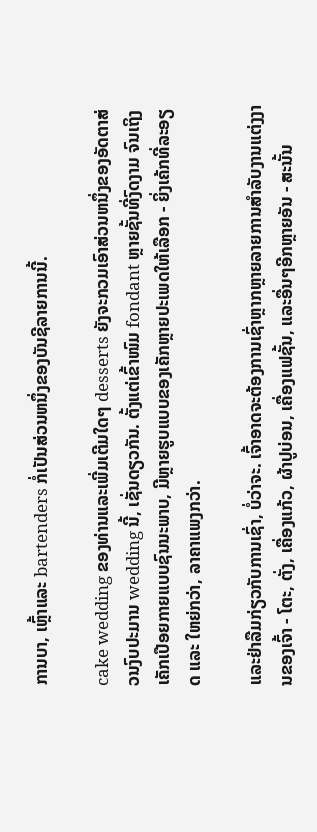ການບາ, ເຫຼົ້າແລະ bartenders ກໍ່ເປັນສ່ວນຫນຶ່ງຂອງບັນຊີລາຍການນີ້.

cake wedding ຂອງທ່ານແລະເພີ່ມເຕີມໃດໆ desserts ຍັງຈະກວມເອົາສ່ວນຫນຶ່ງຂອງອັດຕາສ່ວນງົບປະມານ wedding ນີ້, ເຊັ່ນດຽວກັນ. ຕັ້ງແຕ່ເຂົ້າໜົມ fondant ຫຼາຍຊັ້ນທີ່ງົດງາມ ຈົນເຖິງເຄັກເປືອຍກາຍແບບຊົນນະພາບ, ມີຫຼາຍຮູບແບບຂອງເຄັກຫຼາຍປະເພດໃຫ້ເລືອກ - ຍິ່ງເຄ້ກທີ່ລະອຽດ ແລະ ໃຫຍ່ກວ່າ, ລາຄາແພງກວ່າ.

ແລະຢ່າລືມກ່ຽວກັບການເຊົ່າ, ບໍ່ວ່າຈະ. ເຈົ້າອາດຈະຕ້ອງການເຊົ່າຫຼາກຫຼາຍລາຍການສຳລັບງານແຕ່ງງານຂອງເຈົ້າ - ໂຕະ, ຕັ່ງ, ເຄື່ອງແກ້ວ, ຜ້າປູບ່ອນ, ເຄື່ອງແຟຊັ້ນ, ແລະອື່ນໆອີກຫຼາຍອັນ - ສະນັ້ນ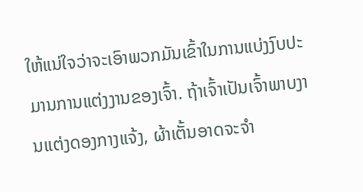ໃຫ້ແນ່ໃຈວ່າຈະເອົາພວກມັນເຂົ້າໃນການແບ່ງງົບປະມານການແຕ່ງງານຂອງເຈົ້າ. ຖ້າເຈົ້າເປັນເຈົ້າພາບງານແຕ່ງດອງກາງແຈ້ງ, ຜ້າເຕັ້ນອາດຈະຈຳ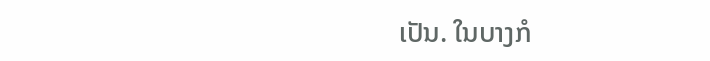ເປັນ. ໃນບາງກໍ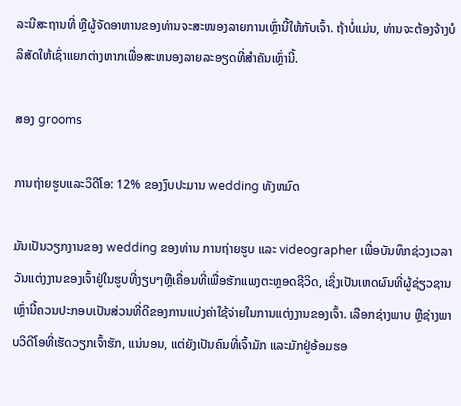ລະນີສະຖານທີ່ ຫຼືຜູ້ຈັດອາຫານຂອງທ່ານຈະສະໜອງລາຍການເຫຼົ່ານີ້ໃຫ້ກັບເຈົ້າ. ຖ້າບໍ່ແມ່ນ, ທ່ານຈະຕ້ອງຈ້າງບໍລິສັດໃຫ້ເຊົ່າແຍກຕ່າງຫາກເພື່ອສະຫນອງລາຍລະອຽດທີ່ສໍາຄັນເຫຼົ່ານີ້.

ສອງ grooms

ການຖ່າຍຮູບແລະວິດີໂອ: 12% ຂອງງົບປະມານ wedding ທັງຫມົດ

ມັນເປັນວຽກງານຂອງ wedding ຂອງທ່ານ ການຖ່າຍຮູບ ແລະ videographer ເພື່ອບັນທຶກຊ່ວງເວລາວັນແຕ່ງງານຂອງເຈົ້າຢູ່ໃນຮູບທີ່ງຽບໆຫຼືເຄື່ອນທີ່ເພື່ອຮັກແພງຕະຫຼອດຊີວິດ, ເຊິ່ງເປັນເຫດຜົນທີ່ຜູ້ຊ່ຽວຊານເຫຼົ່ານີ້ຄວນປະກອບເປັນສ່ວນທີ່ດີຂອງການແບ່ງຄ່າໃຊ້ຈ່າຍໃນການແຕ່ງງານຂອງເຈົ້າ. ເລືອກຊ່າງພາບ ຫຼືຊ່າງພາບວິດີໂອທີ່ເຮັດວຽກເຈົ້າຮັກ, ແນ່ນອນ, ແຕ່ຍັງເປັນຄົນທີ່ເຈົ້າມັກ ແລະມັກຢູ່ອ້ອມຮອ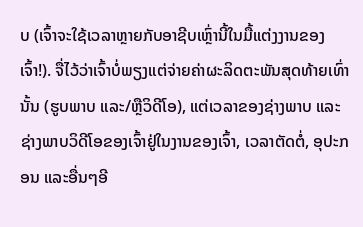ບ (ເຈົ້າຈະໃຊ້ເວລາຫຼາຍກັບອາຊີບເຫຼົ່ານີ້ໃນມື້ແຕ່ງງານຂອງເຈົ້າ!). ຈື່ໄວ້ວ່າເຈົ້າບໍ່ພຽງແຕ່ຈ່າຍຄ່າຜະລິດຕະພັນສຸດທ້າຍເທົ່ານັ້ນ (ຮູບພາບ ແລະ/ຫຼືວິດີໂອ), ແຕ່ເວລາຂອງຊ່າງພາບ ແລະຊ່າງພາບວິດີໂອຂອງເຈົ້າຢູ່ໃນງານຂອງເຈົ້າ, ເວລາຕັດຕໍ່, ອຸປະກອນ ແລະອື່ນໆອີ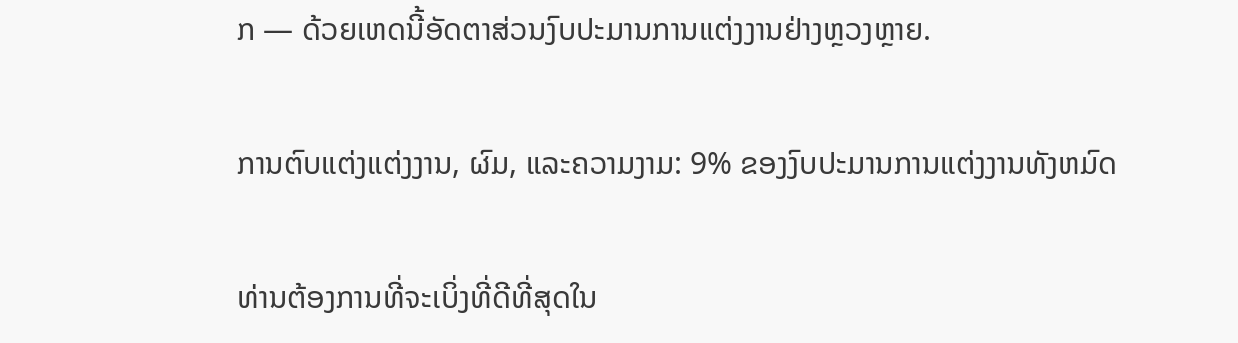ກ — ດ້ວຍເຫດນີ້ອັດຕາສ່ວນງົບປະມານການແຕ່ງງານຢ່າງຫຼວງຫຼາຍ.

ການຕົບແຕ່ງແຕ່ງງານ, ຜົມ, ແລະຄວາມງາມ: 9% ຂອງງົບປະມານການແຕ່ງງານທັງຫມົດ

ທ່ານຕ້ອງການທີ່ຈະເບິ່ງທີ່ດີທີ່ສຸດໃນ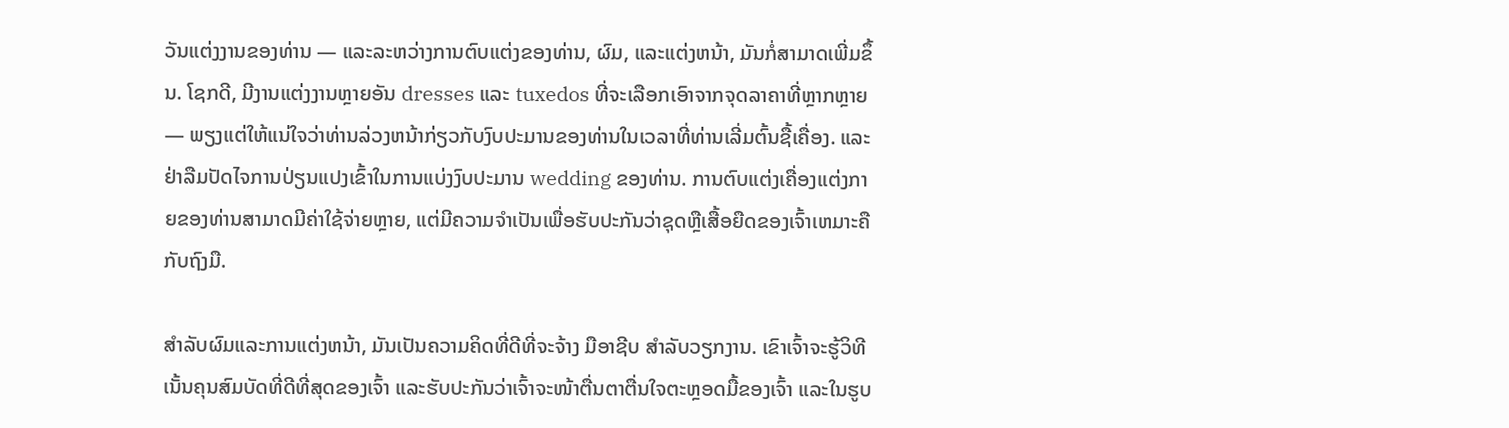ວັນແຕ່ງງານຂອງທ່ານ — ແລະລະຫວ່າງການຕົບແຕ່ງຂອງທ່ານ, ຜົມ, ແລະແຕ່ງຫນ້າ, ມັນກໍ່ສາມາດເພີ່ມຂຶ້ນ. ໂຊກດີ, ມີງານແຕ່ງງານຫຼາຍອັນ dresses ແລະ tuxedos ທີ່ຈະເລືອກເອົາຈາກຈຸດລາຄາທີ່ຫຼາກຫຼາຍ — ພຽງແຕ່ໃຫ້ແນ່ໃຈວ່າທ່ານລ່ວງຫນ້າກ່ຽວກັບງົບປະມານຂອງທ່ານໃນເວລາທີ່ທ່ານເລີ່ມຕົ້ນຊື້ເຄື່ອງ. ແລະຢ່າລືມປັດໄຈການປ່ຽນແປງເຂົ້າໃນການແບ່ງງົບປະມານ wedding ຂອງທ່ານ. ການຕົບແຕ່ງເຄື່ອງແຕ່ງກາຍຂອງທ່ານສາມາດມີຄ່າໃຊ້ຈ່າຍຫຼາຍ, ແຕ່ມີຄວາມຈໍາເປັນເພື່ອຮັບປະກັນວ່າຊຸດຫຼືເສື້ອຍືດຂອງເຈົ້າເຫມາະຄືກັບຖົງມື.

ສໍາລັບຜົມແລະການແຕ່ງຫນ້າ, ມັນເປັນຄວາມຄິດທີ່ດີທີ່ຈະຈ້າງ ມືອາຊີບ ສໍາລັບວຽກງານ. ເຂົາເຈົ້າຈະຮູ້ວິທີເນັ້ນຄຸນສົມບັດທີ່ດີທີ່ສຸດຂອງເຈົ້າ ແລະຮັບປະກັນວ່າເຈົ້າຈະໜ້າຕື່ນຕາຕື່ນໃຈຕະຫຼອດມື້ຂອງເຈົ້າ ແລະໃນຮູບ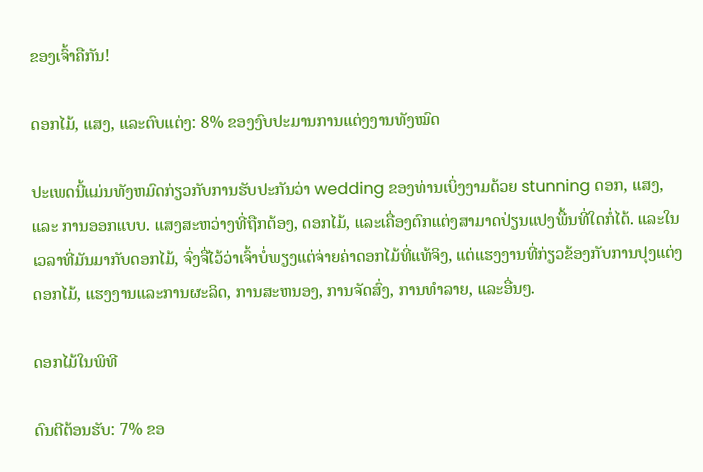ຂອງເຈົ້າຄືກັນ!

ດອກໄມ້, ແສງ, ແລະຕົບແຕ່ງ: 8% ຂອງງົບປະມານການແຕ່ງງານທັງໝົດ

ປະເພດນີ້ແມ່ນທັງຫມົດກ່ຽວກັບການຮັບປະກັນວ່າ wedding ຂອງທ່ານເບິ່ງງາມດ້ວຍ stunning ດອກ, ແສງ, ແລະ ການອອກແບບ. ແສງສະຫວ່າງທີ່ຖືກຕ້ອງ, ດອກໄມ້, ແລະເຄື່ອງຕົກແຕ່ງສາມາດປ່ຽນແປງພື້ນທີ່ໃດກໍ່ໄດ້. ແລະໃນເວລາທີ່ມັນມາກັບດອກໄມ້, ຈົ່ງຈື່ໄວ້ວ່າເຈົ້າບໍ່ພຽງແຕ່ຈ່າຍຄ່າດອກໄມ້ທີ່ແທ້ຈິງ, ແຕ່ແຮງງານທີ່ກ່ຽວຂ້ອງກັບການປຸງແຕ່ງດອກໄມ້, ແຮງງານແລະການຜະລິດ, ການສະຫນອງ, ການຈັດສົ່ງ, ການທໍາລາຍ, ແລະອື່ນໆ.

ດອກໄມ້ໃນພິທີ

ດົນຕີຕ້ອນຮັບ: 7% ຂອ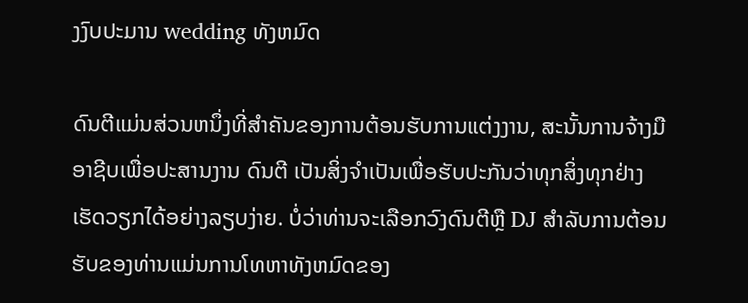ງງົບປະມານ wedding ທັງຫມົດ

ດົນຕີແມ່ນສ່ວນຫນຶ່ງທີ່ສໍາຄັນຂອງການຕ້ອນຮັບການແຕ່ງງານ, ສະນັ້ນການຈ້າງມືອາຊີບເພື່ອປະສານງານ ດົນຕີ ເປັນສິ່ງຈໍາເປັນເພື່ອຮັບປະກັນວ່າທຸກສິ່ງທຸກຢ່າງເຮັດວຽກໄດ້ອຍ່າງລຽບງ່າຍ. ບໍ່ວ່າທ່ານຈະເລືອກວົງດົນຕີຫຼື DJ ສໍາລັບການຕ້ອນຮັບຂອງທ່ານແມ່ນການໂທຫາທັງຫມົດຂອງ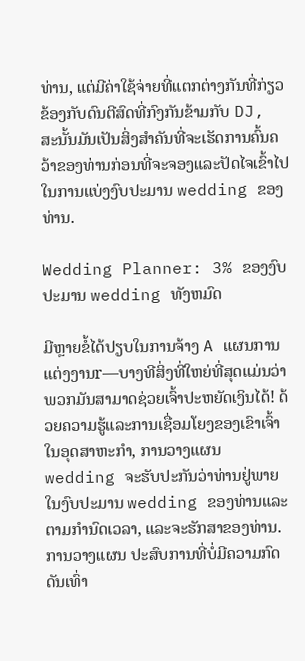ທ່ານ, ແຕ່ມີຄ່າໃຊ້ຈ່າຍທີ່ແຕກຕ່າງກັນທີ່ກ່ຽວຂ້ອງກັບດົນຕີສົດທີ່ກົງກັນຂ້າມກັບ DJ, ສະນັ້ນມັນເປັນສິ່ງສໍາຄັນທີ່ຈະເຮັດການຄົ້ນຄວ້າຂອງທ່ານກ່ອນທີ່ຈະຈອງແລະປັດໄຈເຂົ້າໄປໃນການແບ່ງງົບປະມານ wedding ຂອງທ່ານ.

Wedding Planner: 3% ຂອງງົບປະມານ wedding ທັງຫມົດ

ມີຫຼາຍຂໍ້ໄດ້ປຽບໃນການຈ້າງ A ແຜນການແຕ່ງງານr—ບາງທີສິ່ງທີ່ໃຫຍ່ທີ່ສຸດແມ່ນວ່າພວກມັນສາມາດຊ່ວຍເຈົ້າປະຫຍັດເງິນໄດ້! ດ້ວຍຄວາມຮູ້ແລະການເຊື່ອມໂຍງຂອງເຂົາເຈົ້າໃນອຸດສາຫະກໍາ, ການວາງແຜນ wedding ຈະຮັບປະກັນວ່າທ່ານຢູ່ພາຍໃນງົບປະມານ wedding ຂອງທ່ານແລະຕາມກໍານົດເວລາ, ແລະຈະຮັກສາຂອງທ່ານ. ການວາງແຜນ ປະສົບການທີ່ບໍ່ມີຄວາມກົດດັນເທົ່າ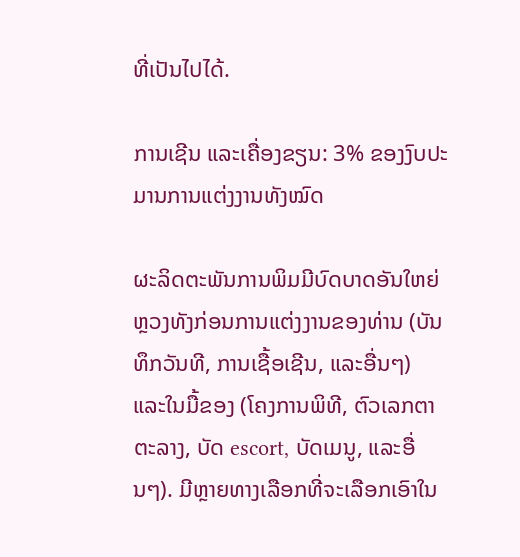ທີ່ເປັນໄປໄດ້.

ການເຊີນ ແລະເຄື່ອງຂຽນ: 3% ຂອງງົບປະມານການແຕ່ງງານທັງໝົດ

ຜະລິດຕະພັນການພິມມີບົດບາດອັນໃຫຍ່ຫຼວງທັງກ່ອນການແຕ່ງງານຂອງທ່ານ (ບັນທຶກວັນທີ, ການເຊື້ອເຊີນ, ແລະອື່ນໆ) ແລະໃນມື້ຂອງ (ໂຄງການພິທີ, ຕົວເລກຕາຕະລາງ, ບັດ escort, ບັດເມນູ, ແລະອື່ນໆ). ມີຫຼາຍທາງເລືອກທີ່ຈະເລືອກເອົາໃນ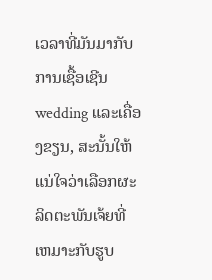ເວລາທີ່ມັນມາກັບການເຊື້ອເຊີນ wedding ແລະເຄື່ອງຂຽນ, ສະນັ້ນໃຫ້ແນ່ໃຈວ່າເລືອກຜະລິດຕະພັນເຈ້ຍທີ່ເຫມາະກັບຮູບ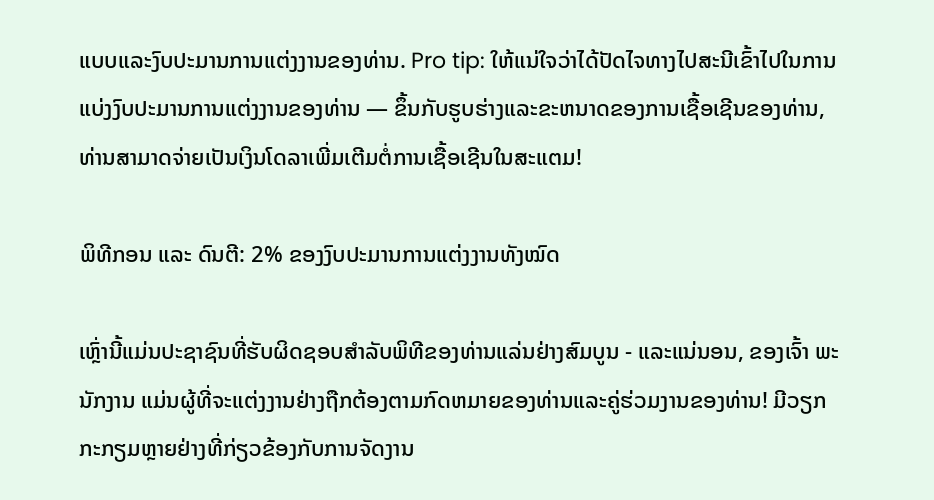ແບບແລະງົບປະມານການແຕ່ງງານຂອງທ່ານ. Pro tip: ໃຫ້ແນ່ໃຈວ່າໄດ້ປັດໄຈທາງໄປສະນີເຂົ້າໄປໃນການແບ່ງງົບປະມານການແຕ່ງງານຂອງທ່ານ — ຂຶ້ນກັບຮູບຮ່າງແລະຂະຫນາດຂອງການເຊື້ອເຊີນຂອງທ່ານ, ທ່ານສາມາດຈ່າຍເປັນເງິນໂດລາເພີ່ມເຕີມຕໍ່ການເຊື້ອເຊີນໃນສະແຕມ!

ພິທີກອນ ແລະ ດົນຕີ: 2% ຂອງງົບປະມານການແຕ່ງງານທັງໝົດ

ເຫຼົ່ານີ້ແມ່ນປະຊາຊົນທີ່ຮັບຜິດຊອບສໍາລັບພິທີຂອງທ່ານແລ່ນຢ່າງສົມບູນ - ແລະແນ່ນອນ, ຂອງເຈົ້າ ພະນັກງານ ແມ່ນຜູ້ທີ່ຈະແຕ່ງງານຢ່າງຖືກຕ້ອງຕາມກົດຫມາຍຂອງທ່ານແລະຄູ່ຮ່ວມງານຂອງທ່ານ! ມີວຽກກະກຽມຫຼາຍຢ່າງທີ່ກ່ຽວຂ້ອງກັບການຈັດງານ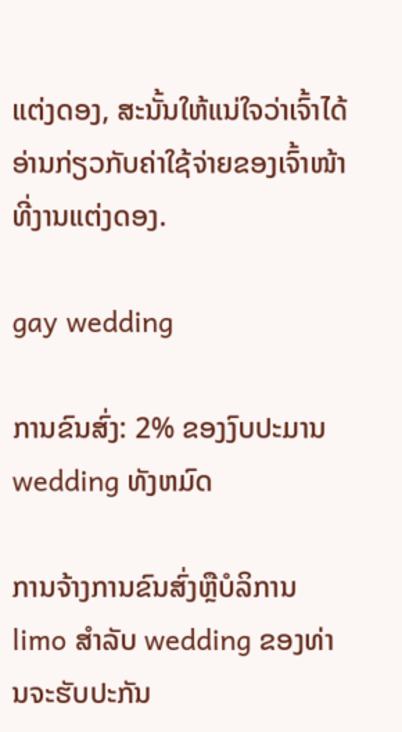ແຕ່ງດອງ, ສະນັ້ນໃຫ້ແນ່ໃຈວ່າເຈົ້າໄດ້ອ່ານກ່ຽວກັບຄ່າໃຊ້ຈ່າຍຂອງເຈົ້າໜ້າທີ່ງານແຕ່ງດອງ.

gay wedding

ການຂົນສົ່ງ: 2% ຂອງງົບປະມານ wedding ທັງຫມົດ

ການຈ້າງການຂົນສົ່ງຫຼືບໍລິການ limo ສໍາລັບ wedding ຂອງທ່ານຈະຮັບປະກັນ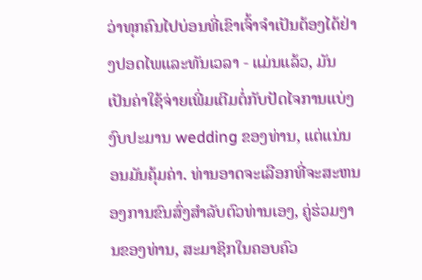ວ່າທຸກຄົນໄປບ່ອນທີ່ເຂົາເຈົ້າຈໍາເປັນຕ້ອງໄດ້ຢ່າງປອດໄພແລະທັນເວລາ - ແມ່ນແລ້ວ, ມັນເປັນຄ່າໃຊ້ຈ່າຍເພີ່ມເຕີມຕໍ່ກັບປັດໄຈການແບ່ງງົບປະມານ wedding ຂອງທ່ານ, ແຕ່ແນ່ນອນມັນຄຸ້ມຄ່າ. ທ່ານອາດຈະເລືອກທີ່ຈະສະຫນອງການຂົນສົ່ງສໍາລັບຕົວທ່ານເອງ, ຄູ່ຮ່ວມງານຂອງທ່ານ, ສະມາຊິກໃນຄອບຄົວ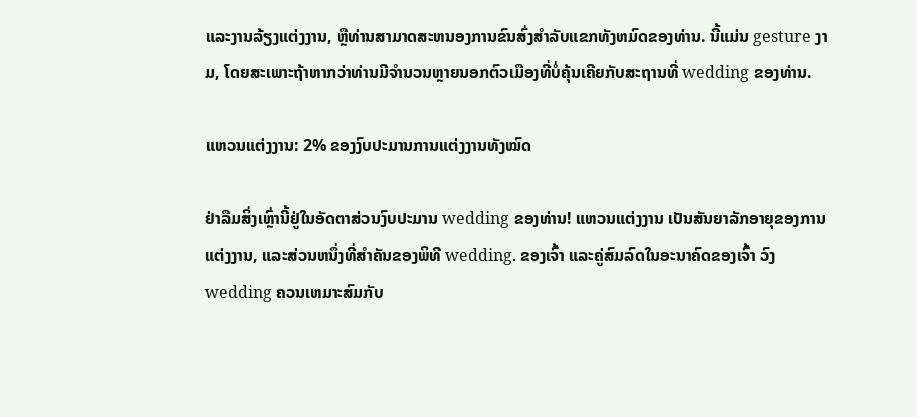ແລະງານລ້ຽງແຕ່ງງານ, ຫຼືທ່ານສາມາດສະຫນອງການຂົນສົ່ງສໍາລັບແຂກທັງຫມົດຂອງທ່ານ. ນີ້ແມ່ນ gesture ງາມ, ໂດຍສະເພາະຖ້າຫາກວ່າທ່ານມີຈໍານວນຫຼາຍນອກຕົວເມືອງທີ່ບໍ່ຄຸ້ນເຄີຍກັບສະຖານທີ່ wedding ຂອງທ່ານ.

ແຫວນແຕ່ງງານ: 2% ຂອງງົບປະມານການແຕ່ງງານທັງໝົດ

ຢ່າລືມສິ່ງເຫຼົ່ານີ້ຢູ່ໃນອັດຕາສ່ວນງົບປະມານ wedding ຂອງທ່ານ! ແຫວນແຕ່ງງານ ເປັນສັນຍາລັກອາຍຸຂອງການແຕ່ງງານ, ແລະສ່ວນຫນຶ່ງທີ່ສໍາຄັນຂອງພິທີ wedding. ຂອງເຈົ້າ ແລະຄູ່ສົມລົດໃນອະນາຄົດຂອງເຈົ້າ ວົງ wedding ຄວນເຫມາະສົມກັບ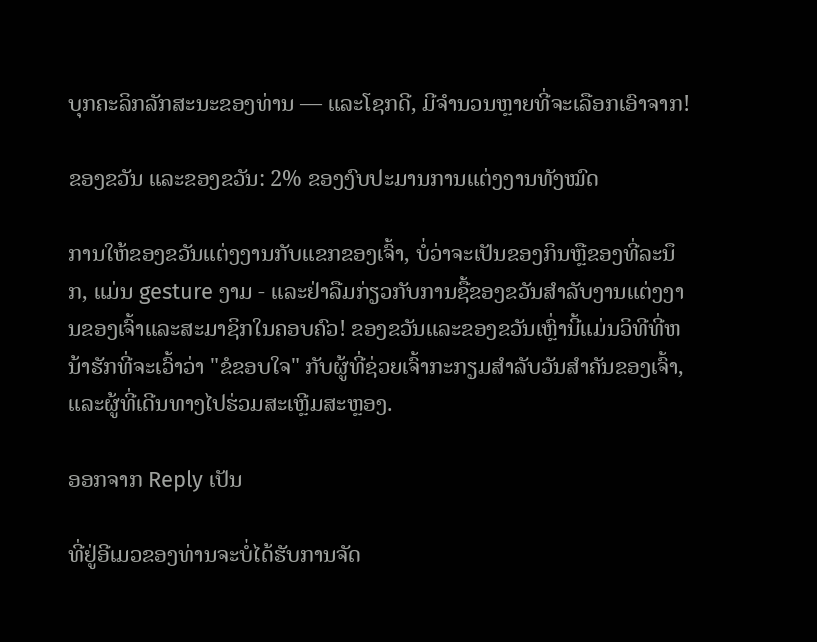ບຸກຄະລິກລັກສະນະຂອງທ່ານ — ແລະໂຊກດີ, ມີຈໍານວນຫຼາຍທີ່ຈະເລືອກເອົາຈາກ!

ຂອງຂວັນ ແລະຂອງຂວັນ: 2% ຂອງງົບປະມານການແຕ່ງງານທັງໝົດ

ການໃຫ້ຂອງຂວັນແຕ່ງງານກັບແຂກຂອງເຈົ້າ, ບໍ່ວ່າຈະເປັນຂອງກິນຫຼືຂອງທີ່ລະນຶກ, ແມ່ນ gesture ງາມ - ແລະຢ່າລືມກ່ຽວກັບການຊື້ຂອງຂວັນສໍາລັບງານແຕ່ງງານຂອງເຈົ້າແລະສະມາຊິກໃນຄອບຄົວ! ຂອງຂວັນແລະຂອງຂວັນເຫຼົ່ານີ້ແມ່ນວິທີທີ່ຫນ້າຮັກທີ່ຈະເວົ້າວ່າ "ຂໍຂອບໃຈ" ກັບຜູ້ທີ່ຊ່ວຍເຈົ້າກະກຽມສໍາລັບວັນສໍາຄັນຂອງເຈົ້າ, ແລະຜູ້ທີ່ເດີນທາງໄປຮ່ວມສະເຫຼີມສະຫຼອງ.

ອອກຈາກ Reply ເປັນ

ທີ່ຢູ່ອີເມວຂອງທ່ານຈະບໍ່ໄດ້ຮັບການຈັດ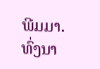ພີມມາ. ທົ່ງນາ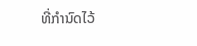ທີ່ກໍານົດໄວ້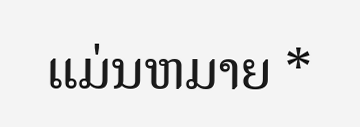ແມ່ນຫມາຍ *